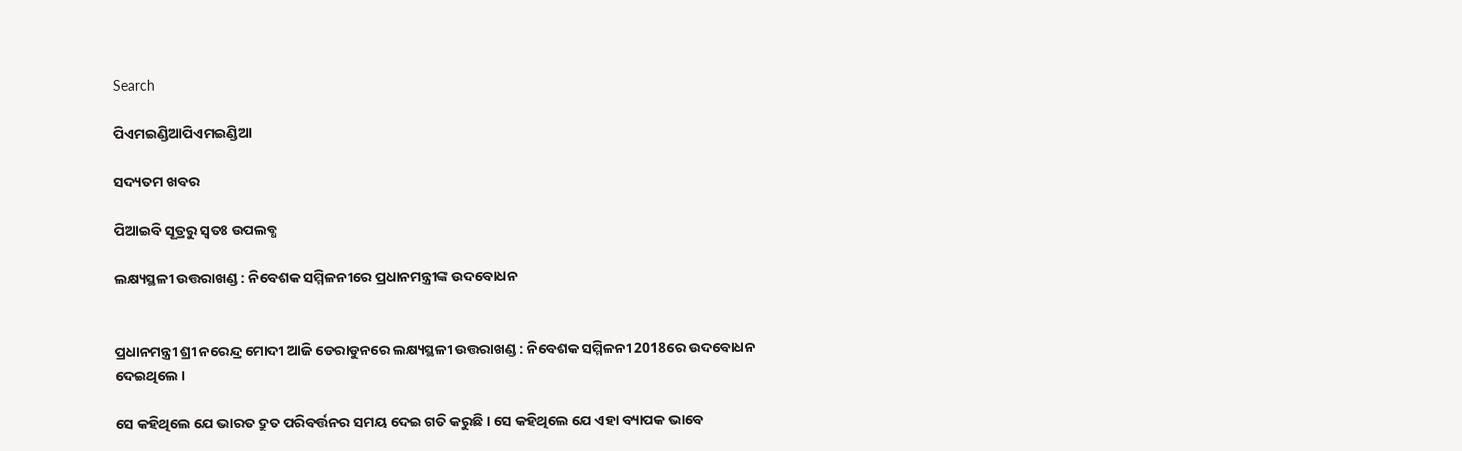Search

ପିଏମଇଣ୍ଡିଆପିଏମଇଣ୍ଡିଆ

ସଦ୍ୟତମ ଖବର

ପିଆଇବି ସୂତ୍ରରୁ ସ୍ବତଃ ଉପଲବ୍ଧ

ଲକ୍ଷ୍ୟସ୍ଥଳୀ ଉତ୍ତରାଖଣ୍ଡ : ନିବେଶକ ସମ୍ମିଳନୀରେ ପ୍ରଧାନମନ୍ତ୍ରୀଙ୍କ ଉଦବୋଧନ


ପ୍ରଧାନମନ୍ତ୍ରୀ ଶ୍ରୀ ନରେନ୍ଦ୍ର ମୋଦୀ ଆଜି ଡେରାଡୁନରେ ଲକ୍ଷ୍ୟସ୍ଥଳୀ ଉତ୍ତରାଖଣ୍ଡ : ନିବେଶକ ସମ୍ମିଳନୀ 2018ରେ ଉଦବୋଧନ ଦେଇଥିଲେ ।

ସେ କହିଥିଲେ ଯେ ଭାରତ ଦ୍ରୁତ ପରିବର୍ତ୍ତନର ସମୟ ଦେଇ ଗତି କରୁଛି । ସେ କହିଥିଲେ ଯେ ଏହା ବ୍ୟାପକ ଭାବେ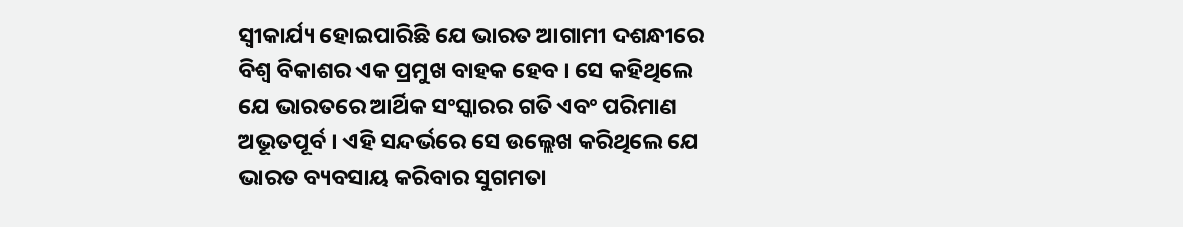ସ୍ୱୀକାର୍ଯ୍ୟ ହୋଇପାରିଛି ଯେ ଭାରତ ଆଗାମୀ ଦଶନ୍ଧୀରେ ବିଶ୍ୱ ବିକାଶର ଏକ ପ୍ରମୁଖ ବାହକ ହେବ । ସେ କହିଥିଲେ ଯେ ଭାରତରେ ଆର୍ଥିକ ସଂସ୍କାରର ଗତି ଏବଂ ପରିମାଣ ଅଭୂତପୂର୍ବ । ଏହି ସନ୍ଦର୍ଭରେ ସେ ଉଲ୍ଲେଖ କରିଥିଲେ ଯେ ଭାରତ ବ୍ୟବସାୟ କରିବାର ସୁଗମତା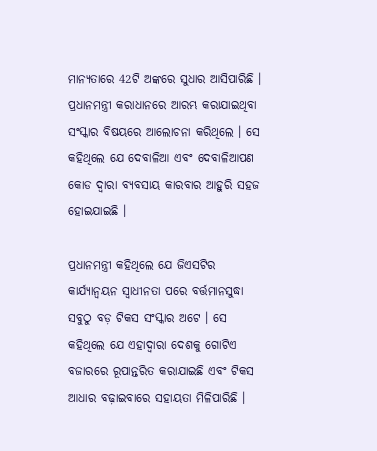ମାନ୍ୟତାରେ 42ଟି ଅଙ୍କରେ ସୁଧାର ଆସିପାରିଛି । ପ୍ରଧାନମନ୍ତ୍ରୀ କରାଧାନରେ ଆରମ୍ଭ କରାଯାଇଥିବା ସଂସ୍କାର ବିଷୟରେ ଆଲୋଚନା କରିଥିଲେ । ସେ କହିଥିଲେ ଯେ ଦେବାଳିଆ ଏବଂ ଦେବାଳିଆପଣ କୋଡ ଦ୍ୱାରା ବ୍ୟବସାୟ କାରବାର ଆହୁରି ସହଜ ହୋଇଯାଇଛି ।

ପ୍ରଧାନମନ୍ତ୍ରୀ କହିଥିଲେ ଯେ ଜିଏସଟିର କାର୍ଯ୍ୟାନ୍ୱୟନ ସ୍ୱାଧୀନତା ପରେ ବର୍ତ୍ତମାନସୁଦ୍ଧା ସବୁଠୁ ବଡ଼ ଟିକସ ସଂସ୍କାର ଅଟେ । ସେ କହିଥିଲେ ଯେ ଏହାଦ୍ୱାରା ଦେଶକୁ ଗୋଟିଏ ବଜାରରେ ରୂପାନ୍ତରିତ କରାଯାଇଛି ଏବଂ ଟିକସ ଆଧାର ବଢ଼ାଇବାରେ ସହାୟତା ମିଳିପାରିଛି ।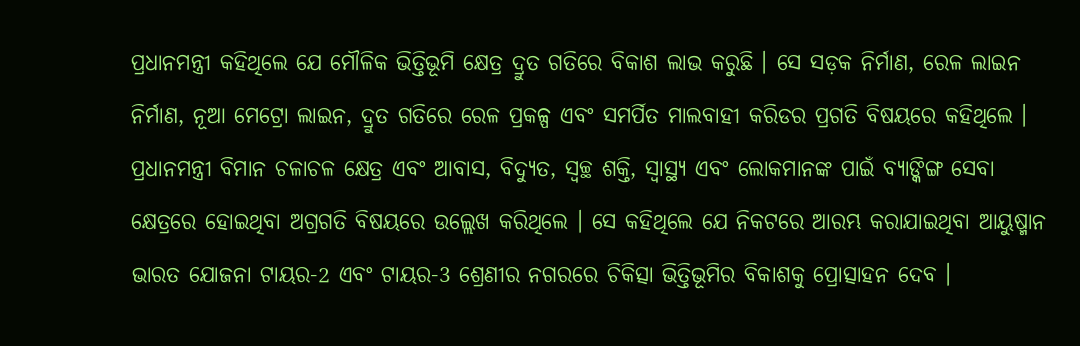ପ୍ରଧାନମନ୍ତ୍ରୀ କହିଥିଲେ ଯେ ମୌଳିକ ଭିତ୍ତିଭୂମି କ୍ଷେତ୍ର ଦ୍ରୁତ ଗତିରେ ବିକାଶ ଲାଭ କରୁଛି । ସେ ସଡ଼କ ନିର୍ମାଣ, ରେଳ ଲାଇନ ନିର୍ମାଣ, ନୂଆ ମେଟ୍ରୋ ଲାଇନ, ଦ୍ରୁତ ଗତିରେ ରେଳ ପ୍ରକଳ୍ପ ଏବଂ ସମର୍ପିତ ମାଲବାହୀ କରିଡର ପ୍ରଗତି ବିଷୟରେ କହିଥିଲେ । ପ୍ରଧାନମନ୍ତ୍ରୀ ବିମାନ ଚଳାଚଳ କ୍ଷେତ୍ର ଏବଂ ଆବାସ, ବିଦ୍ୟୁତ, ସ୍ୱଚ୍ଛ ଶକ୍ତି, ସ୍ୱାସ୍ଥ୍ୟ ଏବଂ ଲୋକମାନଙ୍କ ପାଇଁ ବ୍ୟାଙ୍କିଙ୍ଗ ସେବା କ୍ଷେତ୍ରରେ ହୋଇଥିବା ଅଗ୍ରଗତି ବିଷୟରେ ଉଲ୍ଲେଖ କରିଥିଲେ । ସେ କହିଥିଲେ ଯେ ନିକଟରେ ଆରମ୍ଭ କରାଯାଇଥିବା ଆୟୁଷ୍ମାନ ଭାରତ ଯୋଜନା ଟାୟର-2 ଏବଂ ଟାୟର-3 ଶ୍ରେଣୀର ନଗରରେ ଚିକିତ୍ସା ଭିତ୍ତିଭୂମିର ବିକାଶକୁ ପ୍ରୋତ୍ସାହନ ଦେବ ।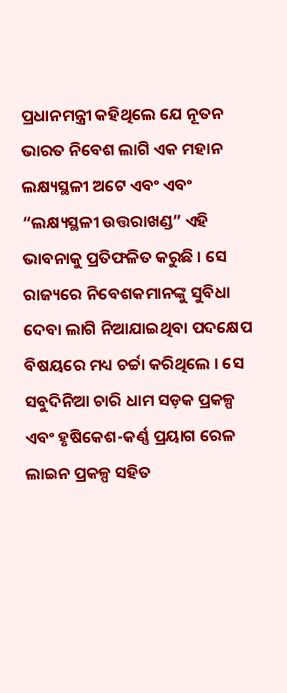ପ୍ରଧାନମନ୍ତ୍ରୀ କହିଥିଲେ ଯେ ନୂତନ ଭାରତ ନିବେଶ ଲାଗି ଏକ ମହାନ ଲକ୍ଷ୍ୟସ୍ଥଳୀ ଅଟେ ଏବଂ ଏବଂ “ଲକ୍ଷ୍ୟସ୍ଥଳୀ ଉତ୍ତରାଖଣ୍ଡ” ଏହି ଭାବନାକୁ ପ୍ରତିଫଳିତ କରୁଛି । ସେ ରାଜ୍ୟରେ ନିବେଶକମାନଙ୍କୁ ସୁବିଧା ଦେବା ଲାଗି ନିଆଯାଇଥିବା ପଦକ୍ଷେପ ବିଷୟରେ ମଧ୍ୟ ଚର୍ଚ୍ଚା କରିଥିଲେ । ସେ ସବୁଦିନିଆ ଚାରି ଧାମ ସଡ଼କ ପ୍ରକଳ୍ପ ଏବଂ ହୃଷିକେଶ-କର୍ଣ୍ଣ ପ୍ରୟାଗ ରେଳ ଲାଇନ ପ୍ରକଳ୍ପ ସହିତ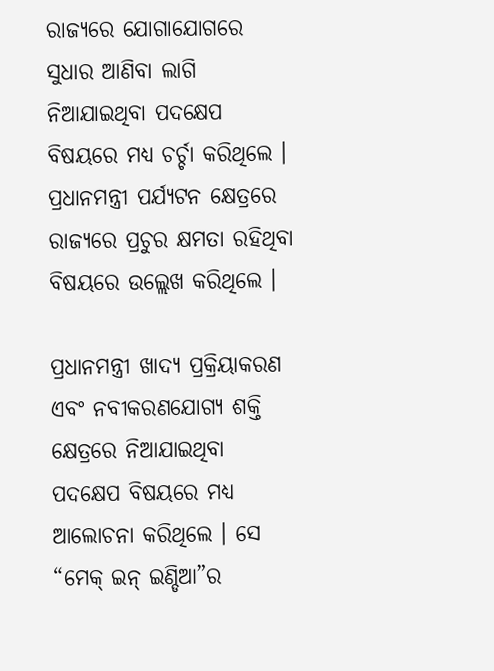ରାଜ୍ୟରେ ଯୋଗାଯୋଗରେ ସୁଧାର ଆଣିବା ଲାଗି ନିଆଯାଇଥିବା ପଦକ୍ଷେପ ବିଷୟରେ ମଧ୍ୟ ଚର୍ଚ୍ଚା କରିଥିଲେ । ପ୍ରଧାନମନ୍ତ୍ରୀ ପର୍ଯ୍ୟଟନ କ୍ଷେତ୍ରରେ ରାଜ୍ୟରେ ପ୍ରଚୁର କ୍ଷମତା ରହିଥିବା ବିଷୟରେ ଉଲ୍ଲେଖ କରିଥିଲେ ।

ପ୍ରଧାନମନ୍ତ୍ରୀ ଖାଦ୍ୟ ପ୍ରକ୍ରିୟାକରଣ ଏବଂ ନବୀକରଣଯୋଗ୍ୟ ଶକ୍ତି କ୍ଷେତ୍ରରେ ନିଆଯାଇଥିବା ପଦକ୍ଷେପ ବିଷୟରେ ମଧ୍ୟ ଆଲୋଚନା କରିଥିଲେ । ସେ “ମେକ୍ ଇନ୍ ଇଣ୍ଡିଆ”ର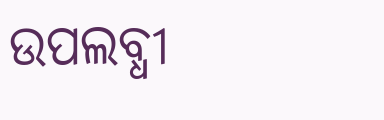ଉପଲବ୍ଧୀ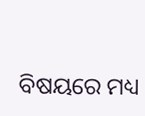ବିଷୟରେ ମଧ୍ୟ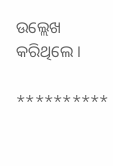ଉଲ୍ଲେଖ କରିଥିଲେ ।

**********